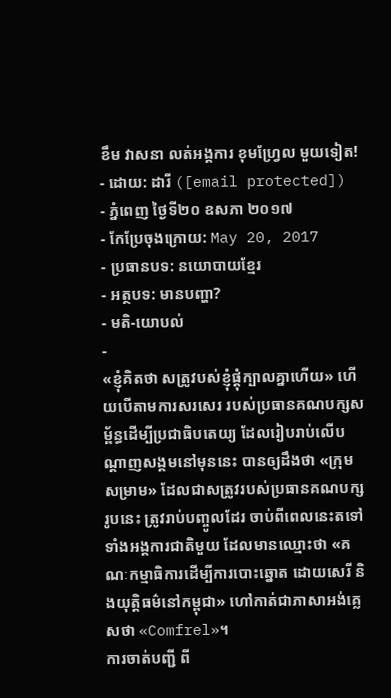ខឹម វាសនា លត់អង្គការ ខុមហ្វ្រែល មួយទៀត!
- ដោយ: ដារី ([email protected]) - ភ្នំពេញ ថ្ងៃទី២០ ឧសភា ២០១៧
- កែប្រែចុងក្រោយ: May 20, 2017
- ប្រធានបទ: នយោបាយខ្មែរ
- អត្ថបទ: មានបញ្ហា?
- មតិ-យោបល់
-
«ខ្ញុំគិតថា សត្រូវបស់ខ្ញុំផ្តុំក្បាលគ្នាហើយ» ហើយបើតាមការសរសេរ របស់ប្រធានគណបក្សសម្ព័ន្ធដើម្បីប្រជាធិបតេយ្យ ដែលរៀបរាប់លើបណ្ដាញសង្គមនៅមុននេះ បានឲ្យដឹងថា «ក្រុមសម្រាម» ដែលជាសត្រូវរបស់ប្រធានគណបក្សរូបនេះ ត្រូវរាប់បញ្ចូលដែរ ចាប់ពីពេលនេះតទៅ ទាំងអង្គការជាតិមួយ ដែលមានឈ្មោះថា «គណៈកម្មាធិការដើម្បីការបោះឆ្នោត ដោយសេរី និងយុត្តិធម៌នៅកម្ពុជា» ហៅកាត់ជាភាសាអង់គ្លេសថា «Comfrel»។
ការចាត់បញ្ជី ពី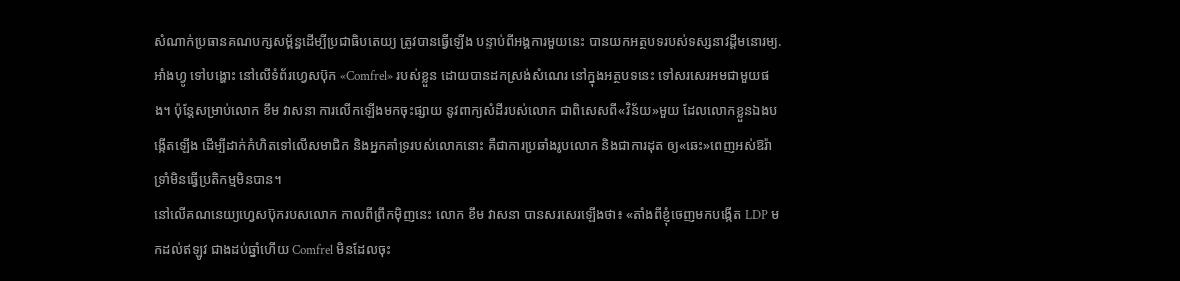សំណាក់ប្រធានគណបក្សសម្ព័ន្ធដើម្បីប្រជាធិបតេយ្យ ត្រូវបានធ្វើឡើង បន្ទាប់ពីអង្គការមួយនេះ បានយកអត្ថបទរបស់ទស្សនាវដ្ដីមនោរម្យ.អាំងហ្វូ ទៅបង្ហោះ នៅលើទំព័រហ្វេសប៊ុក «Comfrel» របស់ខ្លួន ដោយបានដកស្រង់សំណេរ នៅក្នុងអត្ថបទនេះ ទៅសរសេរអមជាមួយផង។ ប៉ុន្តែសម្រាប់លោក ខឹម វាសនា ការលើកឡើងមកចុះផ្សាយ នូវពាក្យសំដីរបស់លោក ជាពិសេសពី«វិន័យ»មួយ ដែលលោកខ្លួនឯងបង្កើតឡើង ដើម្បីដាក់កំហិតទៅលើសមាជិក និងអ្នកគាំទ្ររបស់លោកនោះ គឺជាការប្រឆាំងរូបលោក និងជាការដុត ឲ្យ«ឆេះ»ពេញអស់ឱរ៉ា ទ្រាំមិនធ្វើប្រតិកម្មមិនបាន។
នៅលើគណនេយ្យហ្វេសប៊ុករបសលោក កាលពីព្រឹកម៉ិញនេះ លោក ខឹម វាសនា បានសរសេរឡើងថា៖ «តាំងពីខ្ញុំចេញមកបង្កើត LDP មកដល់ឥឡូវ ជាងដប់ឆ្នាំហើយ Comfrel មិនដែលចុះ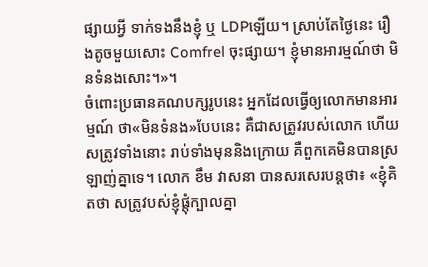ផ្សាយអ្វី ទាក់ទងនឹងខ្ញុំ ឬ LDPឡើយ។ ស្រាប់តែថ្ងៃនេះ រឿងតូចមួយសោះ Comfrel ចុះផ្សាយ។ ខ្ញុំមានអារម្មណ៍ថា មិនទំនងសោះ។»។
ចំពោះប្រធានគណបក្សរូបនេះ អ្នកដែលធ្វើឲ្យលោកមានអារម្មណ៍ ថា«មិនទំនង»បែបនេះ គឺជាសត្រូវរបស់លោក ហើយសត្រូវទាំងនោះ រាប់ទាំងមុននិងក្រោយ គឺពួកគេមិនបានស្រឡាញ់គ្នាទេ។ លោក ខឹម វាសនា បានសរសេរបន្តថា៖ «ខ្ញុំគិតថា សត្រូវបស់ខ្ញុំផ្តុំក្បាលគ្នា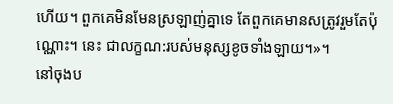ហើយ។ ពួកគេមិនមែនស្រឡាញ់គ្នាទេ តែពួកគេមានសត្រូវរួមតែប៉ុណ្ណោះ។ នេះ ជាលក្ខណ:របស់មនុស្សខូចទាំងឡាយ។»។
នៅចុងប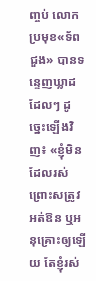ញ្ចប់ លោកប្រមុខ«ទ័ពជួង» បានទន្ទេញឃ្លាដដែលៗ ដូច្នេះឡើងវិញ៖ «ខ្ញុំមិនដែលរស់ ព្រោះសត្រូវអត់ឱន ឬអនុគ្រោះឲ្យឡើយ តែខ្ញុំរស់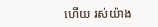ហើយ រស់យ៉ាង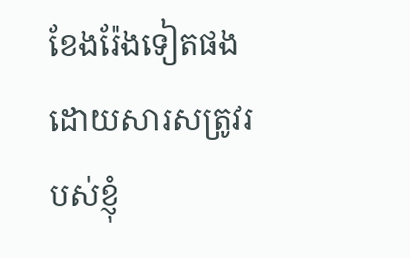ខែងរ៉ែងទៀតផង ដោយសារសត្រូវរបស់ខ្ញុំ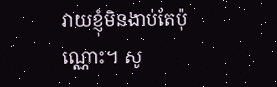វាយខ្ញុំមិនងាប់តែប៉ុណ្ណោះ។ សូ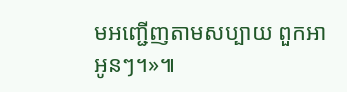មអញ្ជើញតាមសប្បាយ ពួកអាអូនៗ។»៕